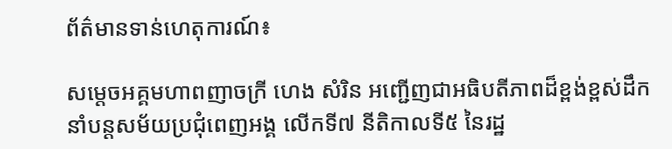ព័ត៌មានទាន់ហេតុការណ៍៖

សម្តេចអគ្គមហាពញាចក្រី ហេង សំរិន អញ្ជើញជាអធិបតីភាពដ៏ខ្ពង់ខ្ពស់ដឹកនាំបន្តសម័យប្រជុំពេញអង្គ លើកទី៧ នីតិកាលទី៥ នៃរដ្ឋ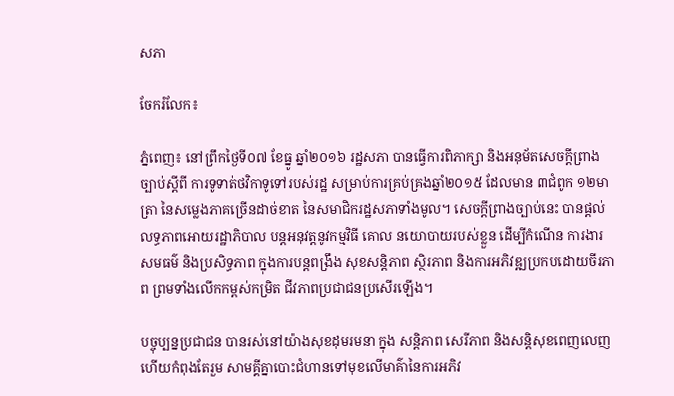សភា

ចែករំលែក៖

ភ្នំពេញ៖ នៅព្រឹកថ្ងៃទី០៧ ខែធ្នូ ឆ្នាំ២០១៦ រដ្ឋសភា បានធ្វើការពិភាក្សា និងអនុម័តសេចក្តីព្រាងច្បាប់ស្តីពី ការទូទាត់ថវិកាទូទៅរបស់រដ្ឋ សម្រាប់ការគ្រប់គ្រងឆ្នាំ២០១៥ ដែលមាន ៣ជំពូក ១២មាត្រា នៃសម្លេងភាគច្រើនដាច់ខាត នៃសមាជិករដ្ឋសភាទាំងមូល។ សេចក្តីព្រាងច្បាប់នេះ បានផ្តល់លទ្ធភាពអោយរដ្ឋាភិបាល បន្តអនុវត្តនូវកម្មវិធី គោល នយោបាយរបស់ខ្លួន ដើម្បីកំណើន ការងារ សមធម៌ និងប្រសិទ្ធភាព ក្នុងការបន្តពង្រឹង សុខសន្តិភាព ស្ថិរភាព និងការអភិវឌ្ឍប្រកបដោយចីរភាព ព្រមទាំងលើកកម្ពស់កម្រិត ជីវភាពប្រជាជនប្រសើរឡើង។

បច្ចុប្បន្នប្រជាជន បានរស់នៅយ៉ាងសុខដុមរមនា ក្នុង សន្តិភាព សេរីភាព និងសន្តិសុខពេញលេញ ហើយកំពុងតែរួម សាមគ្គីគ្នាបោះជំហានទៅមុខលើមាគ៌ានៃការអភិវ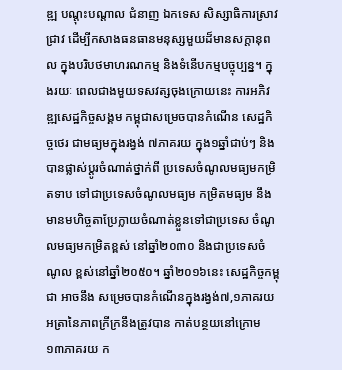ឌ្ឍ បណ្តុះបណ្តាល ជំនាញ ឯកទេស សិស្សាធិការស្រាវជ្រាវ ដើម្បីកសាងធនធានមនុស្សមួយដ៏មានសក្តានុពល ក្នុងបរិបថមាហរណកម្ម និងទំនើបកម្មបច្ចុប្បន្ន។ ក្នុងរយៈ ពេលជាងមួយទសវត្សចុងក្រោយនេះ ការអភិវឌ្ឍសេដ្ឋកិច្ចសង្គម កម្ពុជាសម្រេចបានកំណើន សេដ្ឋកិច្ចថេរ ជាមធ្យមក្នុងរង្វង់ ៧ភាគរយ ក្នុង១ឆ្នាំជាប់ៗ និងបានផ្លាស់ប្តូរចំណាត់ថ្នាក់ពី ប្រទេសចំណូលមធ្យមកម្រិតទាប ទៅជាប្រទេសចំណូលមធ្យម កម្រិតមធ្យម នឹងមានមហិច្ចតាប្រែក្លាយចំណាត់ខ្លួនទៅជាប្រទេស ចំណូលមធ្យមកម្រិតខ្ពស់ នៅឆ្នាំ២០៣០ និងជាប្រទេសចំណូល ខ្ពស់នៅឆ្នាំ២០៥០។ ឆ្នាំ២០១៦នេះ សេដ្ឋកិច្ចកម្ពុជា អាចនឹង សម្រេចបានកំណើនក្នុងរង្វង់៧,១ភាគរយ អត្រានៃភាពក្រីក្រនឹងត្រូវបាន កាត់បន្ថយនៅក្រោម ១៣ភាគរយ ក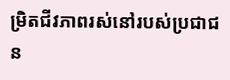ម្រិតជីវភាពរស់នៅរបស់ប្រជាជន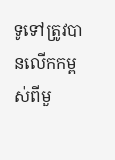ទូទៅត្រូវបានលើកកម្ពស់ពីមួ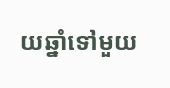យឆ្នាំទៅមួយ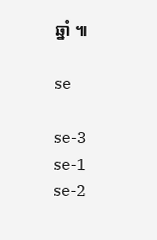ឆ្នាំ ៕

se

se-3
se-1 se-2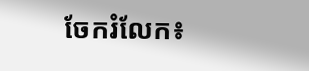ចែករំលែក៖